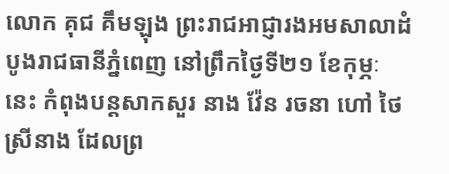លោក គុជ គឹមឡុង ព្រះរាជអាជ្ញារងអមសាលាដំបូងរាជធានីភ្នំពេញ នៅព្រឹកថ្ងៃទី២១ ខែកុម្ភៈ នេះ កំពុងបន្តសាកសួរ នាង វ៉ែន រចនា ហៅ ថៃ ស្រីនាង ដែលព្រ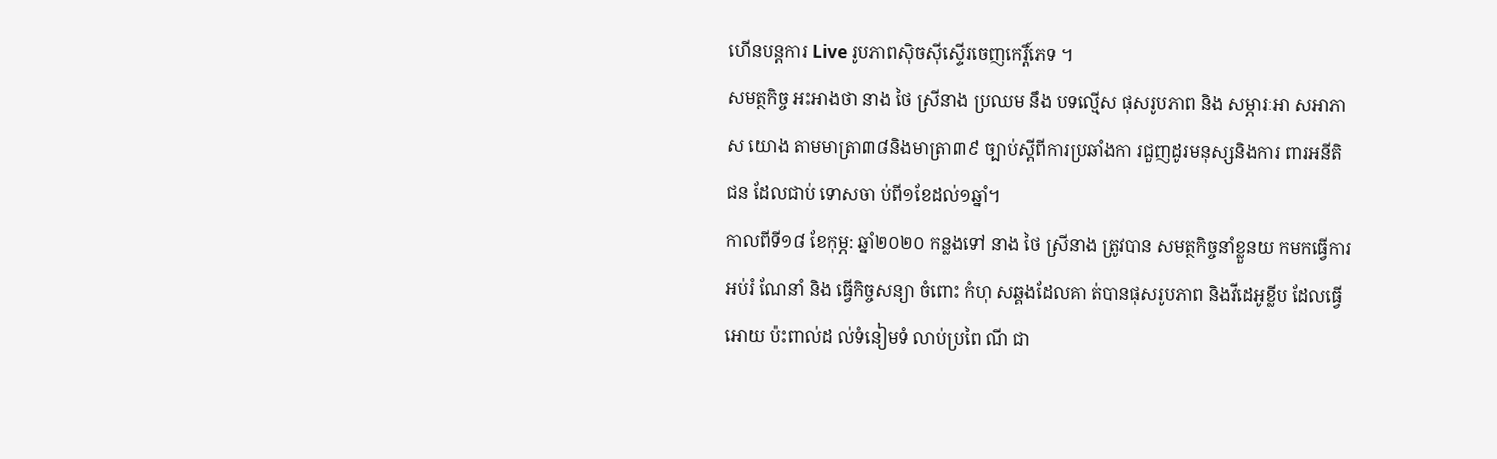ហើនបន្តការ Live រូបភាពស៊ិចស៊ីស្ទើរចេញកេរ្តិ៍ភេទ ។
សមត្ថកិច្ច អះអាងថា នាង ថៃ ស្រីនាង ប្រឈម នឹង បទល្មើស ផុសរូបភាព និង សម្ភារៈអា សអាភាស យោង តាមមាត្រា៣៨និងមាត្រា៣៩ ច្បាប់ស្តីពីការប្រឆាំងកា រជួញដូរមនុស្សនិងការ ពារអនីតិជន ដែលជាប់ ទោសចា ប់ពី១ខែដល់១ឆ្នាំ។
កាលពីទី១៨ ខែកុម្ភ: ឆ្នាំ២០២០ កន្លងទៅ នាង ថៃ ស្រីនាង ត្រូវបាន សមត្ថកិច្ចនាំខ្លួនយ កមកធ្វេីការអប់រំ ណែនាំ និង ធ្វេីកិច្ចសន្យា ចំពោះ កំហុ សឆ្គងដែលគា ត់បានផុសរូបភាព និងវីដេអូខ្លីប ដែលធ្វេីអោយ ប៉ះពាល់ដ ល់ទំនៀមទំ លាប់ប្រពៃ ណី ជា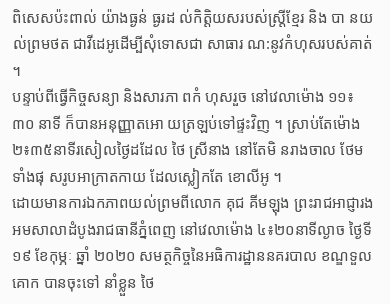ពិសេសប៉ះពាល់ យ៉ាងធ្ងន់ ធ្ងរដ ល់កិត្តិយសរបស់ស្ត្រីខ្មែរ និង បា នយល់ព្រមថត ជាវីដេអូដេីម្បីសុំទោសជា សាធារ ណ:នូវកំហុសរបស់គាត់ ។
បន្ទាប់ពីធ្វេីកិច្ចសន្យា និងសារភា ពកំ ហុសរួច នៅវេលាម៉ោង ១១៖៣០ នាទី ក៏បានអនុញ្ញាតអោ យត្រឡប់ទៅផ្ទះវិញ ។ ស្រាប់តែម៉ោង២៖៣៥នាទីរសៀលថ្ងៃដដែល ថៃ ស្រីនាង នៅតែមិ នរាងចាល ថែមទាំងផុ សរូបអាក្រាតកាយ ដែលស្លៀកតែ ខោលីអូ ។
ដោយមានការឯកភាពយល់ព្រមពីលោក គុជ គីមឡុង ព្រះរាជអាជ្ញារងអមសាលាដំបូងរាជធានីភ្នំពេញ នៅវេលាម៉ោង ៤៖២០នាទីល្ងាច ថ្ងៃទី១៩ ខែកុម្ភៈ ឆ្នាំ ២០២០ សមត្ថកិច្ចនៃអធិការដ្ឋាននគរបាល ខណ្ឌទួលគោក បានចុះទៅ នាំខ្លួន ថៃ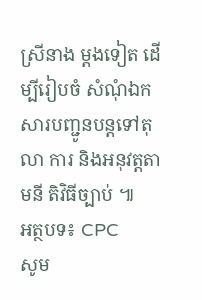ស្រីនាង ម្តងទៀត ដេីម្បីរៀបចំ សំណុំឯកសារបញ្ជូនបន្តទៅតុលា ការ និងអនុវត្តតាមនី តិវិធីច្បាប់ ៕
អត្ថបទ៖ CPC
សូម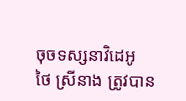ចុចទស្សនាវិដេអូ
ថៃ ស្រីនាង ត្រូវបាន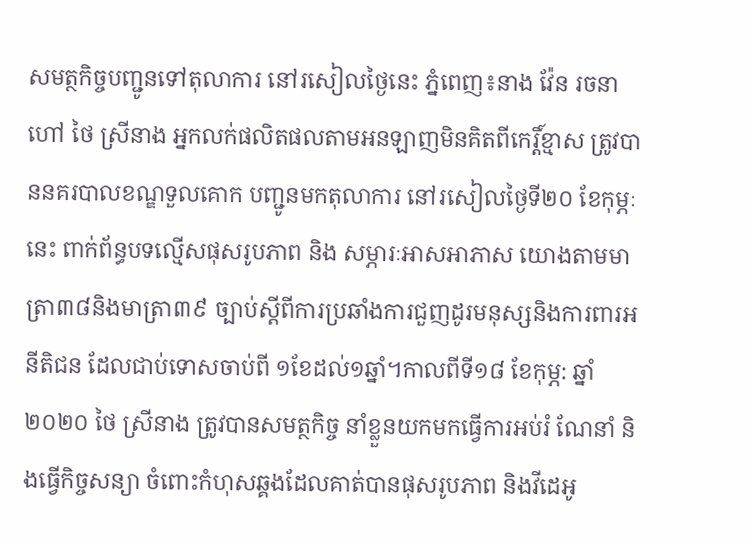សមត្ថកិច្ចបញ្ជូនទៅតុលាការ នៅរសៀលថ្ងៃនេះ ភ្នំពេញ៖នាង វ៉ែន រចនា ហៅ ថៃ ស្រីនាង អ្នកលក់ផលិតផលតាមអនឡាញមិនគិតពីកេរ្តិ៍ខ្មាស ត្រូវបាននគរបាលខណ្ឌទួលគោក បញ្ជូនមកតុលាការ នៅរសៀលថ្ងៃទី២០ ខែកុម្ភៈ នេះ ពាក់ព័ន្ធបទល្មើសផុសរូបភាព និង សម្ភារៈអាសអាភាស យោងតាមមាត្រា៣៨និងមាត្រា៣៩ ច្បាប់ស្តីពីការប្រឆាំងការជួញដូរមនុស្សនិងការពារអនីតិជន ដែលជាប់ទោសចាប់ពី ១ខែដល់១ឆ្នាំ។កាលពីទី១៨ ខែកុម្ភ: ឆ្នាំ២០២០ ថៃ ស្រីនាង ត្រូវបានសមត្ថកិច្ច នាំខ្លួនយកមកធ្វេីការអប់រំ ណែនាំ និងធ្វេីកិច្ចសន្យា ចំពោះកំហុសឆ្គងដែលគាត់បានផុសរូបភាព និងវីដេអូ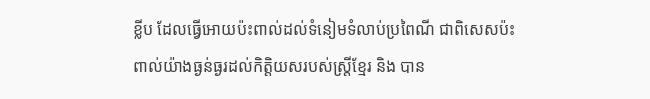ខ្លីប ដែលធ្វេីអោយប៉ះពាល់ដល់ទំនៀមទំលាប់ប្រពៃណី ជាពិសេសប៉ះពាល់យ៉ាងធ្ងន់ធ្ងរដល់កិត្តិយសរបស់ស្ត្រីខ្មែរ និង បាន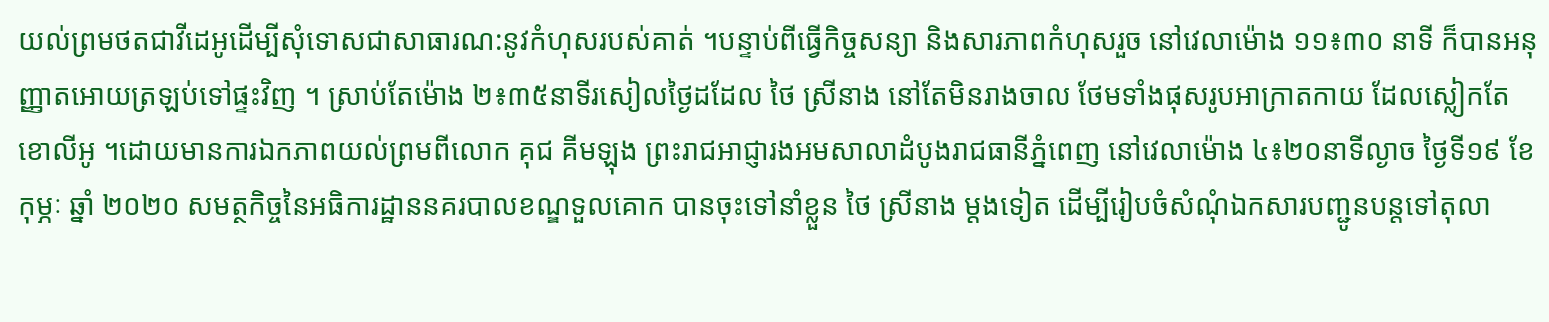យល់ព្រមថតជាវីដេអូដេីម្បីសុំទោសជាសាធារណ:នូវកំហុសរបស់គាត់ ។បន្ទាប់ពីធ្វេីកិច្ចសន្យា និងសារភាពកំហុសរួច នៅវេលាម៉ោង ១១៖៣០ នាទី ក៏បានអនុញ្ញាតអោយត្រឡប់ទៅផ្ទះវិញ ។ ស្រាប់តែម៉ោង ២៖៣៥នាទីរសៀលថ្ងៃដដែល ថៃ ស្រីនាង នៅតែមិនរាងចាល ថែមទាំងផុសរូបអាក្រាតកាយ ដែលស្លៀកតែខោលីអូ ។ដោយមានការឯកភាពយល់ព្រមពីលោក គុជ គីមឡុង ព្រះរាជអាជ្ញារងអមសាលាដំបូងរាជធានីភ្នំពេញ នៅវេលាម៉ោង ៤៖២០នាទីល្ងាច ថ្ងៃទី១៩ ខែកុម្ភៈ ឆ្នាំ ២០២០ សមត្ថកិច្ចនៃអធិការដ្ឋាននគរបាលខណ្ឌទួលគោក បានចុះទៅនាំខ្លួន ថៃ ស្រីនាង ម្តងទៀត ដេីម្បីរៀបចំសំណុំឯកសារបញ្ជូនបន្តទៅតុលា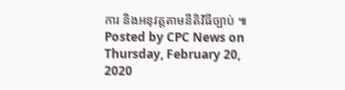ការ និងអនុវត្តតាមនីតិវិធីច្បាប់ ៕
Posted by CPC News on Thursday, February 20, 2020